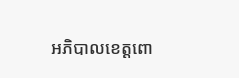អភិបាលខេត្តពោ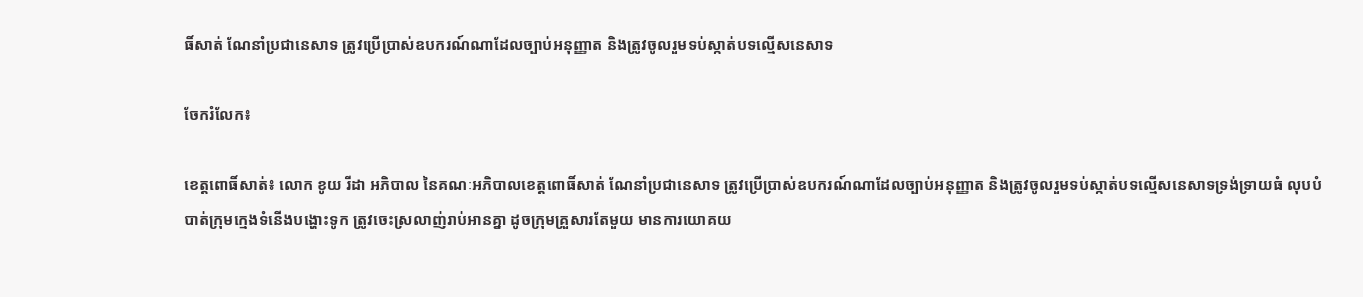ធិ៍សាត់ ណែនាំប្រជានេសាទ ត្រូវប្រើប្រាស់ឧបករណ៍ណាដែលច្បាប់អនុញ្ញាត និងត្រូវចូលរួមទប់ស្កាត់បទល្មើសនេសាទ

ចែករំលែក៖

ខេត្តពោធិ៍សាត់៖ លោក ខូយ រីដា អភិបាល នៃគណៈអភិបាលខេត្តពោធិ៍សាត់ ណែនាំប្រជានេសាទ ត្រូវប្រើប្រាស់ឧបករណ៍ណាដែលច្បាប់អនុញ្ញាត និងត្រូវចូលរួមទប់ស្កាត់បទល្មើសនេសាទទ្រង់ទ្រាយធំ លុបបំបាត់ក្រុមក្មេងទំនើងបង្ហោះទូក ត្រូវចេះស្រលាញ់រាប់អានគ្នា ដូចក្រុមគ្រួសារតែមួយ មានការយោគយ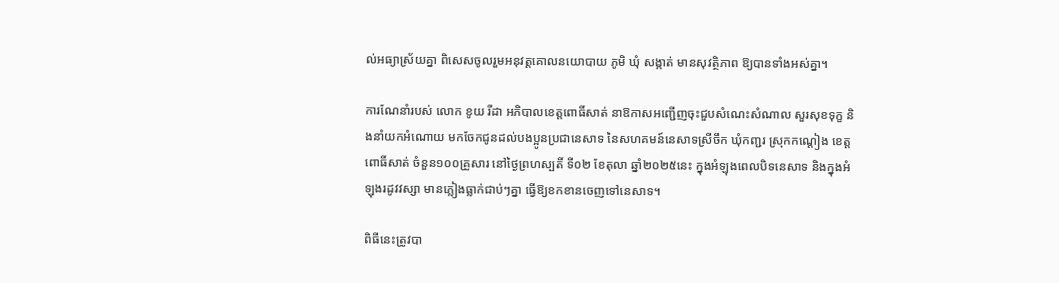ល់អធ្យាស្រ័យគ្នា ពិសេសចូលរួមអនុវត្តគោលនយោបាយ ភូមិ ឃុំ សង្កាត់ មានសុវត្ថិភាព ឱ្យបានទាំងអស់គ្នា។

ការណែនាំរបស់ លោក ខូយ រីដា អភិបាលខេត្តពោធិ៍សាត់ នាឱកាសអញ្ជើញចុះជួបសំណេះសំណាល សួរសុខទុក្ខ និងនាំយកអំណោយ មកចែកជូនដល់បងប្អូនប្រជានេសាទ នៃសហគមន៍នេសាទស្រីចឹក ឃុំកញ្ជរ ស្រុកកណ្តៀង ខេត្តពោធិ៍សាត់ ចំនួន១០០គ្រួសារ នៅថ្ងៃព្រហស្បតិ៍ ទី០២ ខែតុលា ឆ្នាំ២០២៥នេះ ក្នុងអំឡុងពេលបិទនេសាទ និងក្នុងអំឡុងរដូវវស្សា មានភ្លៀងធ្លាក់ជាប់ៗគ្នា ធ្វើឱ្យខកខានចេញទៅនេសាទ។

ពិធីនេះត្រូវបា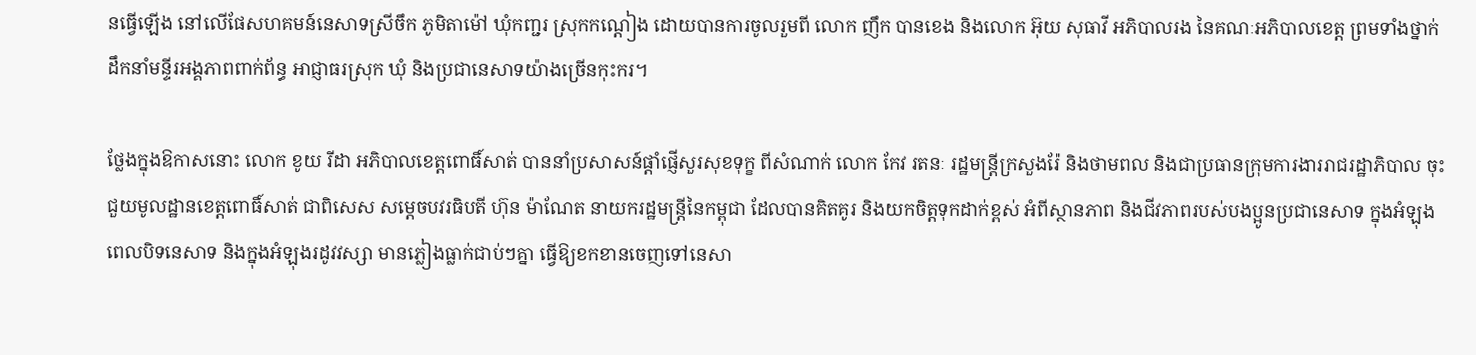នធ្វើឡើង នៅលើផែសហគមន៍នេសាទស្រីចឹក ភូមិតាម៉ៅ ឃុំកញ្ជរ ស្រុកកណ្តៀង ដោយបានការចូលរួមពី លោក ញឹក បានខេង និងលោក អ៊ុយ សុធាវី អភិបាលរង នៃគណៈអភិបាលខេត្ត ព្រមទាំងថ្នាក់ដឹកនាំមន្ទីរអង្គភាពពាក់ព័ន្ធ អាជ្ញាធរស្រុក ឃុំ និងប្រជានេសាទយ៉ាងច្រើនកុះករ។

ថ្លែងក្នុងឱកាសនោះ លោក ខូយ រីដា អភិបាលខេត្តពោធិ៍សាត់ បាននាំប្រសាសន៍ផ្តាំផ្ញើសួរសុខទុក្ខ ពីសំណាក់ លោក កែវ រតនៈ រដ្ឋមន្ត្រីក្រសួងរ៉ែ និងថាមពល និងជាប្រធានក្រុមការងាររាជរដ្ឋាភិបាល ចុះជួយមូលដ្ឋានខេត្តពោធិ៍សាត់ ជាពិសេស សម្តេចបវរធិបតី ហ៊ុន ម៉ាណែត នាយករដ្ឋមន្ត្រីនៃកម្ពុជា ដែលបានគិតគូរ និងយកចិត្តទុកដាក់ខ្ពស់ អំពីស្ថានភាព និងជីវភាពរបស់បងប្អូនប្រជានេសាទ ក្នុងអំឡុងពេលបិទនេសាទ និងក្នុងអំឡុងរដូវវស្សា មានភ្លៀងធ្លាក់ជាប់ៗគ្នា ធ្វើឱ្យខកខានចេញទៅនេសា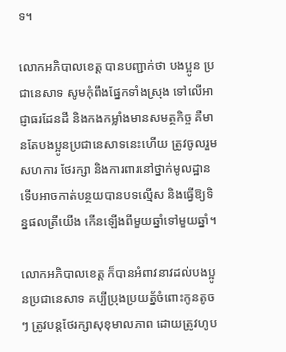ទ។

លោកអភិបាលខេត្ត បានបញ្ជាក់ថា បងប្អូន ប្រជានេសាទ សូមកុំពឹងផ្នែកទាំងស្រុង ទៅលើអាជ្ញាធរដែនដី និងកងកម្លាំងមានសមត្ថកិច្ច គឺមានតែបងប្អូនប្រជានេសាទនេះហើយ ត្រូវចូលរួមសហការ ថែរក្សា និងការពារនៅថ្នាក់មូលដ្ឋាន ទើបអាចកាត់បន្ថយបានបទល្មើស និងធ្វើឱ្យទិន្នផលត្រីយើង កើនឡើងពីមួយឆ្នាំទៅមួយឆ្នាំ។

លោកអភិបាលខេត្ត ក៏បានអំពាវនាវដល់បងប្អូនប្រជានេសាទ គប្បីប្រុងប្រយត្ន័ចំពោះកូនតូចៗ ត្រូវបន្តថែរក្សាសុខុមាលភាព ដោយត្រូវហូប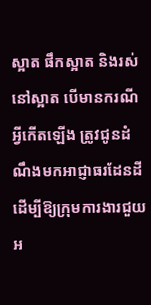ស្អាត ផឹកស្អាត និងរស់នៅស្អាត បើមានករណីអ្វីកើតឡើង ត្រូវជូនដំណឹងមកអាជ្ញាធរដែនដី ដើម្បីឱ្យក្រុមការងារជួយអ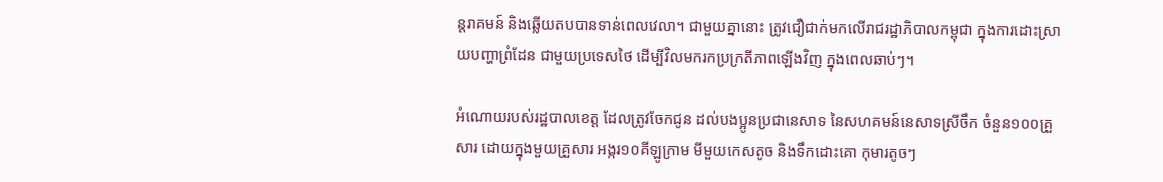ន្តរាគមន៍ និងឆ្លើយតបបានទាន់ពេលវេលា។ ជាមួយគ្នានោះ ត្រូវជឿជាក់មកលើរាជរដ្ឋាភិបាលកម្ពុជា ក្នុងការដោះស្រាយបញ្ហាព្រំដែន ជាមួយប្រទេសថៃ ដើម្បីវិលមករកប្រក្រតីភាពឡើងវិញ ក្នុងពេលឆាប់ៗ។

អំណោយរបស់រដ្ឋបាលខេត្ត ដែលត្រូវចែកជូន ដល់បងប្អូនប្រជានេសាទ នៃសហគមន៍នេសាទស្រីចឹក ចំនួន១០០គ្រួសារ ដោយក្នុងមួយគ្រួសារ អង្ករ១០គីឡូក្រាម មីមួយកេសតូច និងទឹកដោះគោ កុមារតូចៗ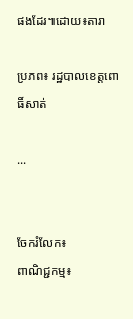ផងដែរ៕ដោយ៖តារា

ប្រភព៖ រដ្ឋបាលខេត្តពោធិ៍សាត់

...


ចែករំលែក៖
ពាណិជ្ជកម្ម៖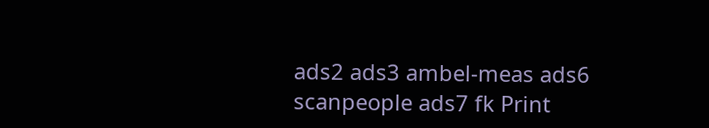ads2 ads3 ambel-meas ads6 scanpeople ads7 fk Print